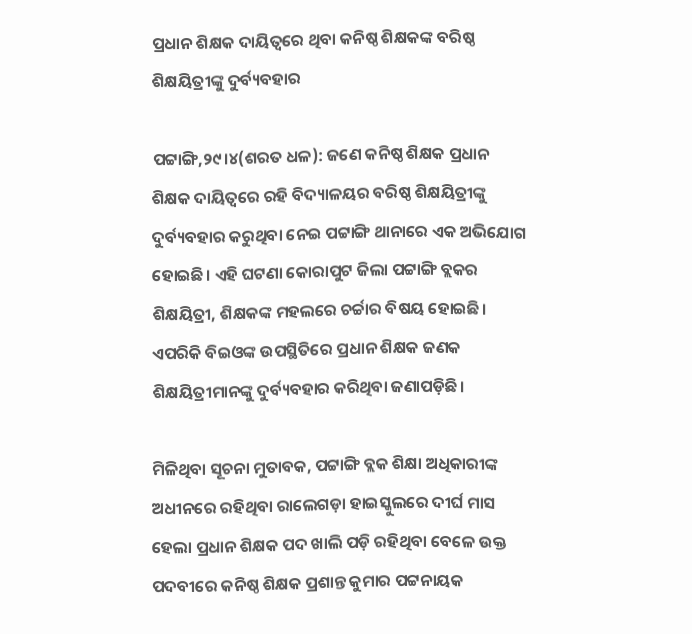ପ୍ରଧାନ ଶିକ୍ଷକ ଦାୟିତ୍ୱରେ ଥିବା କନିଷ୍ଠ ଶିକ୍ଷକଙ୍କ ବରିଷ୍ଠ ଶିକ୍ଷୟିତ୍ରୀଙ୍କୁ ଦୁର୍ବ୍ୟବହାର

ପଟ୍ଟାଙ୍ଗି,୨୯।୪(ଶରତ ଧଳ): ଜଣେ କନିଷ୍ଠ ଶିକ୍ଷକ ପ୍ରଧାନ ଶିକ୍ଷକ ଦାୟିତ୍ୱରେ ରହି ବିଦ୍ୟାଳୟର ବରିଷ୍ଠ ଶିକ୍ଷୟିତ୍ରୀଙ୍କୁ ଦୁର୍ବ୍ୟବହାର କରୁଥିବା ନେଇ ପଟ୍ଟାଙ୍ଗି ଥାନାରେ ଏକ ଅଭିଯୋଗ ହୋଇଛି। ଏହି ଘଟଣା କୋରାପୁଟ ଜିଲା ପଟ୍ଟାଙ୍ଗି ବ୍ଲକର ଶିକ୍ଷୟିତ୍ରୀ, ଶିକ୍ଷକଙ୍କ ମହଲରେ ଚର୍ଚ୍ଚାର ବିଷୟ ହୋଇଛି। ଏପରିକି ବିଇଓଙ୍କ ଉପସ୍ଥିତିରେ ପ୍ରଧାନ ଶିକ୍ଷକ ଜଣକ ଶିକ୍ଷୟିତ୍ରୀମାନଙ୍କୁ ଦୁର୍ବ୍ୟବହାର କରିଥିବା ଜଣାପଡ଼ିଛି।

ମିଳିଥିବା ସୂଚନା ମୁତାବକ, ପଟ୍ଟାଙ୍ଗି ବ୍ଲକ ଶିକ୍ଷା ଅଧିକାରୀଙ୍କ ଅଧୀନରେ ରହିଥିବା ରାଲେଗଡ଼ା ହାଇସ୍କୁଲରେ ଦୀର୍ଘ ମାସ ହେଲା ପ୍ରଧାନ ଶିକ୍ଷକ ପଦ ଖାଲି ପଡ଼ି ରହିଥିବା ବେଳେ ଉକ୍ତ ପଦବୀରେ କନିଷ୍ଠ ଶିକ୍ଷକ ପ୍ରଶାନ୍ତ କୁମାର ପଟ୍ଟନାୟକ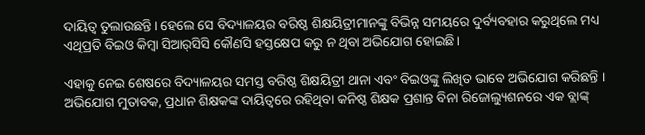ଦାୟିତ୍ୱ ତୁଲାଉଛନ୍ତି। ହେଲେ ସେ ବିଦ୍ୟାଳୟର ବରିଷ୍ଠ ଶିକ୍ଷୟିତ୍ରୀମାନଙ୍କୁ ବିଭିନ୍ନ ସମୟରେ ଦୁର୍ବ୍ୟବହାର କରୁଥିଲେ ମଧ୍ୟ ଏଥିପ୍ରତି ବିଇଓ କିମ୍ବା ସିଆର୍‌ସିସି କୌଣସି ହସ୍ତକ୍ଷେପ କରୁ ନ ଥିବା ଅଭିଯୋଗ ହୋଇଛି।

ଏହାକୁ ନେଇ ଶେଷରେ ବିଦ୍ୟାଳୟର ସମସ୍ତ ବରିଷ୍ଠ ଶିକ୍ଷୟିତ୍ରୀ ଥାନା ଏବଂ ବିଇଓଙ୍କୁ ଲିଖିତ ଭାବେ ଅଭିଯୋଗ କରିଛନ୍ତି । ଅଭିଯୋଗ ମୁତାବକ, ପ୍ରଧାନ ଶିକ୍ଷକଙ୍କ ଦାୟିତ୍ୱରେ ରହିଥିବା କନିଷ୍ଠ ଶିକ୍ଷକ ପ୍ରଶାନ୍ତ ବିନା ରିଜୋଲ୍ୟୁଶନରେ ଏକ ବ୍ଲାଙ୍କ୍‌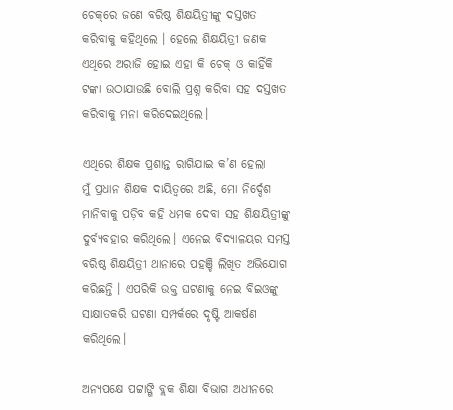ଚେକ୍‌ରେ ଜଣେ ବରିଷ୍ଠ ଶିକ୍ଷୟିତ୍ରୀଙ୍କୁ ଦସ୍ତଖତ କରିବାକୁ କହିଥିଲେ । ହେଲେ ଶିକ୍ଷୟିତ୍ରୀ ଜଣକ ଏଥିରେ ଅରାଜି ହୋଇ ଏହା କି ଚେକ୍‌ ଓ କାହିଁକି ଟଙ୍କା ଉଠାଯାଉଛି ବୋଲି ପ୍ରଶ୍ନ କରିବା ସହ ଦସ୍ତଖତ କରିବାକୁ ମନା କରିଦେଇଥିଲେ।

ଏଥିରେ ଶିକ୍ଷକ ପ୍ରଶାନ୍ତ ରାଗିଯାଇ କ’ଣ ହେଲା
ମୁଁ ପ୍ରଧାନ ଶିକ୍ଷକ ଦାୟିତ୍ୱରେ ଅଛି, ମୋ ନିର୍ଦ୍ଦେଶ ମାନିବାକୁ ପଡ଼ିବ କହି ଧମକ ଦେବା ସହ ଶିକ୍ଷୟିତ୍ରୀଙ୍କୁ ଦୁର୍ବ୍ୟବହାର କରିଥିଲେ। ଏନେଇ ବିଦ୍ୟାଳୟର ସମସ୍ତ ବରିଷ୍ଠ ଶିକ୍ଷୟିତ୍ରୀ ଥାନାରେ ପହଞ୍ଚି ଲିଖିତ ଅଭିଯୋଗ କରିଛନ୍ତି । ଏପରିକି ଉକ୍ତ ଘଟଣାକୁ ନେଇ ବିଇଓଙ୍କୁ ସାକ୍ଷାତକରି ଘଟଣା ସମ୍ପର୍କରେ ଦୃଷ୍ଟି ଆକର୍ଷଣ କରିଥିଲେ।

ଅନ୍ୟପକ୍ଷେ ପଟ୍ଟାଙ୍ଗି ବ୍ଲକ ଶିକ୍ଷା ବିଭାଗ ଅଧୀନରେ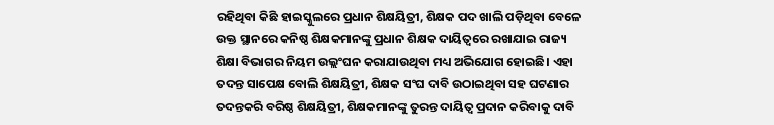ରହିଥିବା କିଛି ହାଇସ୍କୁଲରେ ପ୍ରଧାନ ଶିକ୍ଷୟିତ୍ରୀ, ଶିକ୍ଷକ ପଦ ଖାଲି ପଡ଼ିଥିବା ବେଳେ ଉକ୍ତ ସ୍ଥାନରେ କନିଷ୍ଠ ଶିକ୍ଷକମାନଙ୍କୁ ପ୍ରଧାନ ଶିକ୍ଷକ ଦାୟିତ୍ୱରେ ରଖାଯାଇ ରାଜ୍ୟ ଶିକ୍ଷା ବିଭାଗର ନିୟମ ଉଲ୍ଲଂଘନ କରାଯାଉଥିବା ମଧ୍ୟ ଅଭିଯୋଗ ହୋଇଛି। ଏହା ତଦନ୍ତ ସାପେକ୍ଷ ବୋଲି ଶିକ୍ଷୟିତ୍ରୀ, ଶିକ୍ଷକ ସଂଘ ଦାବି ଉଠାଇଥିବା ସହ ଘଟଣାର ତଦନ୍ତକରି ବରିଷ୍ଠ ଶିକ୍ଷୟିତ୍ରୀ, ଶିକ୍ଷକମାନଙ୍କୁ ତୁରନ୍ତ ଦାୟିତ୍ୱ ପ୍ରଦାନ କରିବାକୁ ଦାବି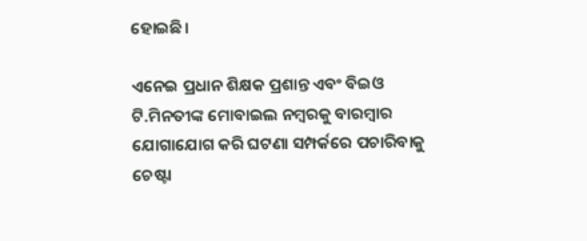ହୋଇଛି।

ଏନେଇ ପ୍ରଧାନ ଶିକ୍ଷକ ପ୍ରଶାନ୍ତ ଏବଂ ବିଇଓ ଟି.ମିନତୀଙ୍କ ମୋବାଇଲ ନମ୍ବରକୁ ବାରମ୍ବାର ଯୋଗାଯୋଗ କରି ଘଟଣା ସମ୍ପର୍କରେ ପଚାରିବାକୁ ଚେଷ୍ଟା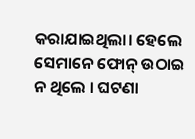କରାଯାଇଥିଲା। ହେଲେ ସେମାନେ ଫୋନ୍‌ ଉଠାଇ ନ ଥିଲେ । ଘଟଣା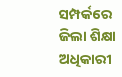ସମ୍ପର୍କରେ ଜିଲା ଶିକ୍ଷା ଅଧିକାରୀ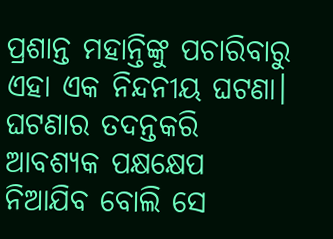ପ୍ରଶାନ୍ତ ମହାନ୍ତିଙ୍କୁ ପଚାରିବାରୁ ଏହା ଏକ ନିନ୍ଦନୀୟ ଘଟଣା। ଘଟଣାର ତଦନ୍ତକରି ଆବଶ୍ୟକ ପକ୍ଷକ୍ଷେପ ନିଆଯିବ ବୋଲି ସେ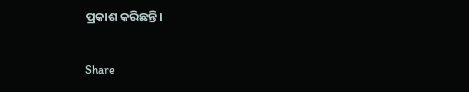ପ୍ରକାଶ କରିଛନ୍ତି।

Share